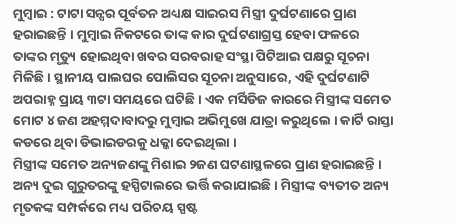ମୁମ୍ବାଇ : ଟାଟା ସନ୍ସର ପୂର୍ବତନ ଅଧ୍ୟକ୍ଷ ସାଇରସ ମିସ୍ତ୍ରୀ ଦୁର୍ଘଟଣାରେ ପ୍ରାଣ ହରାଇଛନ୍ତି । ମୁମ୍ବାଇ ନିକଟରେ ତାଙ୍କ କାର ଦୁର୍ଘଟଣାଗ୍ରସ୍ତ ହେବା ଫଳରେ ତାଙ୍କର ମୃତ୍ୟୁ ହୋଇଥିବା ଖବର ସରବରାହ ସଂସ୍ଥା ପିଟିଆଇ ପକ୍ଷରୁ ସୂଚନା ମିଳିଛି । ସ୍ଥାନୀୟ ପାଲଘର ପୋଲିସର ସୂଚନା ଅନୁସାରେ, ଏହି ଦୁର୍ଘଟଣାଟି ଅପରାହ୍ନ ପ୍ରାୟ ୩ଟା ସମୟରେ ଘଟିଛି । ଏକ ମର୍ସିଡିଜ କାରରେ ମିସ୍ତ୍ରୀଙ୍କ ସମେତ ମୋଟ ୪ ଜଣ ଅହମ୍ମଦାବାଦରୁ ମୁମ୍ବାଇ ଅଭିମୁଖେ ଯାତ୍ରା କରୁଥିଲେ । କାର୍ଟି ରାସ୍ତା କଡରେ ଥିବା ଡିଭାଇଡରକୁ ଧକ୍କା ଦେଇଥିଲା ।
ମିସ୍ତ୍ରୀଙ୍କ ସମେତ ଅନ୍ୟଜଣଙ୍କୁ ମିଶାଇ ୨ଜଣ ଘଟଣାସ୍ଥଳରେ ପ୍ରାଣ ହରାଇଛନ୍ତି । ଅନ୍ୟ ଦୁଇ ଗୁରୁତରଙ୍କୁ ହସ୍ପିଟାଲରେ ଭର୍ତ୍ତି କରାଯାଇଛି । ମିସ୍ତ୍ରୀଙ୍କ ବ୍ୟତୀତ ଅନ୍ୟ ମୃତକଙ୍କ ସମ୍ପର୍କରେ ମଧ୍ୟ ପରିଚୟ ସ୍ପଷ୍ଟ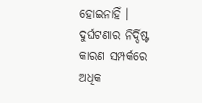ହୋଇନାହିଁ । ଦୁର୍ଘଟଣାର ନିର୍ଦ୍ଦିଷ୍ଟ କାରଣ ସମ୍ପର୍କରେ ଅଧିକ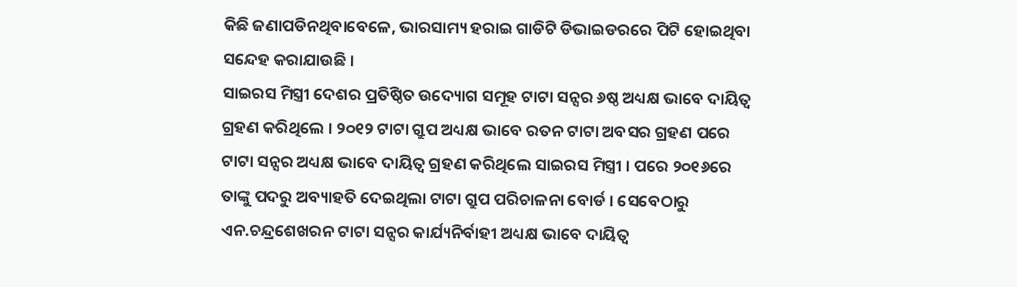କିଛି ଜଣାପଡିନଥିବାବେଳେ, ଭାରସାମ୍ୟ ହରାଇ ଗାଡିଟି ଡିଭାଇଡରରେ ପିଟି ହୋଇଥିବା ସନ୍ଦେହ କରାଯାଉଛି ।
ସାଇରସ ମିସ୍ତ୍ରୀ ଦେଶର ପ୍ରତିଷ୍ଠିତ ଉଦ୍ୟୋଗ ସମୂହ ଟାଟା ସନ୍ସର ୬ଷ୍ଠ ଅଧ୍ୟକ୍ଷ ଭାବେ ଦାୟିତ୍ବ ଗ୍ରହଣ କରିଥିଲେ । ୨୦୧୨ ଟାଟା ଗ୍ରୁପ ଅଧ୍ୟକ୍ଷ ଭାବେ ରତନ ଟାଟା ଅବସର ଗ୍ରହଣ ପରେ ଟାଟା ସନ୍ସର ଅଧ୍ୟକ୍ଷ ଭାବେ ଦାୟିତ୍ବ ଗ୍ରହଣ କରିଥିଲେ ସାଇରସ ମିସ୍ତ୍ରୀ । ପରେ ୨୦୧୬ରେ ତାଙ୍କୁ ପଦରୁ ଅବ୍ୟାହତି ଦେଇଥିଲା ଟାଟା ଗ୍ରୁପ ପରିଚାଳନା ବୋର୍ଡ । ସେବେଠାରୁ ଏନ.ଚନ୍ଦ୍ରଶେଖରନ ଟାଟା ସନ୍ସର କାର୍ଯ୍ୟନିର୍ବାହୀ ଅଧ୍ୟକ୍ଷ ଭାବେ ଦାୟିତ୍ବ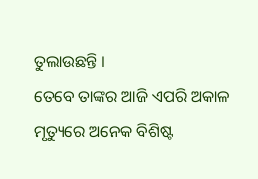ତୁଲାଉଛନ୍ତି ।
ତେବେ ତାଙ୍କର ଆଜି ଏପରି ଅକାଳ ମୃତ୍ୟୁରେ ଅନେକ ବିଶିଷ୍ଟ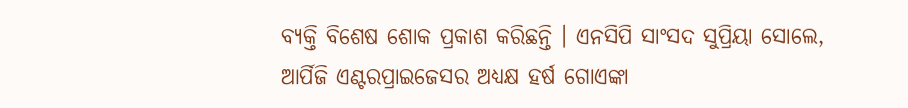ବ୍ୟକ୍ତି ବିଶେଷ ଶୋକ ପ୍ରକାଶ କରିଛନ୍ତି । ଏନସିପି ସାଂସଦ ସୁପ୍ରିୟା ସୋଲେ, ଆର୍ପିଜି ଏଣ୍ଟରପ୍ରାଇଜେସର ଅଧ୍ୟକ୍ଷ ହର୍ଷ ଗୋଏଙ୍କା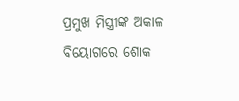ପ୍ରମୁଖ ମିସ୍ତ୍ରୀଙ୍କ ଅକାଳ ବିୟୋଗରେ ଶୋକ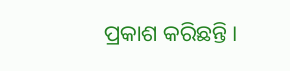ପ୍ରକାଶ କରିଛନ୍ତି ।